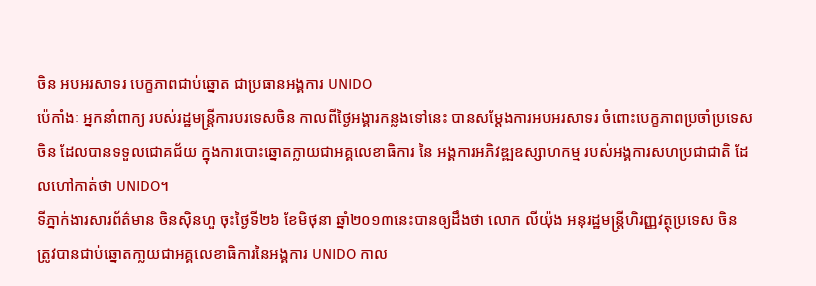ចិន អបអរសាទរ បេក្ខភាពជាប់ឆ្នោត ជាប្រធានអង្គការ UNIDO
ប៉េកាំងៈ អ្នកនាំពាក្យ របស់រដ្ឋមន្រ្តីការបរទេសចិន កាលពីថ្ងៃអង្គារកន្លងទៅនេះ បានសម្តែងការអបអរសាទរ ចំពោះបេក្ខភាពប្រចាំប្រទេសចិន ដែលបានទទួលជោគជ័យ ក្នុងការបោះឆ្នោតក្លាយជាអគ្គលេខាធិការ នៃ អង្គការអភិវឌ្ឍឧស្សាហកម្ម របស់អង្គការសហប្រជាជាតិ ដែលហៅកាត់ថា UNIDO។
ទីភ្នាក់ងារសារព័ត៌មាន ចិនស៊ិនហួ ចុះថ្ងៃទី២៦ ខែមិថុនា ឆ្នាំ២០១៣នេះបានឲ្យដឹងថា លោក លីយ៉ុង អនុរដ្ឋមន្ត្រីហិរញ្ញវត្ថុប្រទេស ចិន ត្រូវបានជាប់ឆ្នោតកា្លយជាអគ្គលេខាធិការនៃអង្គការ UNIDO កាល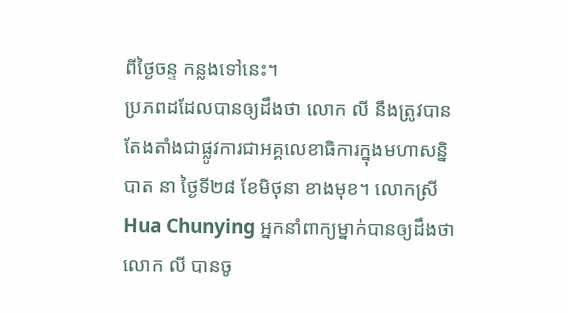ពីថ្ងៃចន្ទ កន្លងទៅនេះ។
ប្រភពដដែលបានឲ្យដឹងថា លោក លី នឹងត្រូវបានតែងតាំងជាផ្លូវការជាអគ្គលេខាធិការក្នុងមហាសន្និបាត នា ថ្ងៃទី២៨ ខែមិថុនា ខាងមុខ។ លោកស្រី Hua Chunying អ្នកនាំពាក្យម្នាក់បានឲ្យដឹងថា លោក លី បានចូ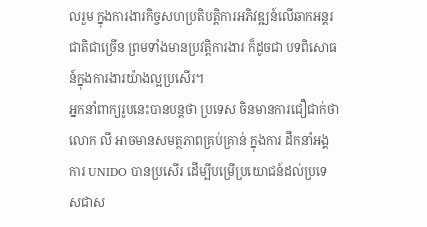លរួម ក្នុងការងារកិច្ចសហប្រតិបត្តិការអភិវឌ្ឍន៍លើឆាកអន្តរជាតិជាច្រើន ព្រមទាំងមានប្រវតិ្តការងារ ក៏ដូចជា បទពិសោធន៍ក្នុងការងារយ៉ាងល្អប្រសើរ។
អ្នកនាំពាក្យរូបនេះបានបន្តថា ប្រទេស ចិនមានការជឿជាក់ថា លោក លី អាចមានសមត្ថភាពគ្រប់គ្រាន់ ក្នុងការ ដឹកនាំអង្គការ UNIDO បានប្រសើរ ដើម្បីបម្រើប្រយោជន៍ដល់ប្រទេសជាស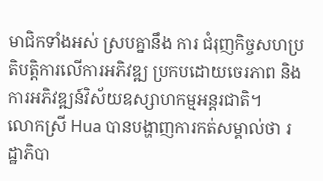មាជិកទាំងអស់ ស្របគ្នានឹង ការ ជំរុញកិច្ចសហប្រតិបត្តិការលើការអភិវឌ្ឍ ប្រកបដោយចេរភាព និងការអភិវឌ្ឍន៍វិស័យឧស្សាហកម្មអន្តរជាតិ។
លោកស្រី Hua បានបង្ហាញការកត់សម្គាល់ថា រដ្ឋាភិបា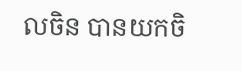លចិន បានយកចិ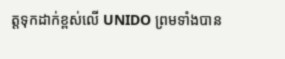ត្តទុកដាក់ខ្ពស់លើ UNIDO ព្រមទាំងបាន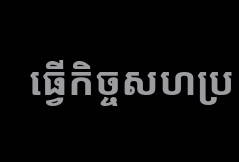ធ្វើកិច្ចសហប្រ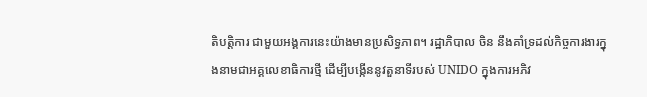តិបត្តិការ ជាមួយអង្គការនេះយ៉ាងមានប្រសិទ្ធភាព។ រដ្ឋាភិបាល ចិន នឹងគាំទ្រដល់កិច្ចការងារក្នុងនាមជាអគ្គលេខាធិការថ្មី ដើម្បីបង្កើននូវតួនាទីរបស់ UNIDO ក្នុងការអភិវ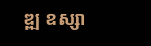ឌ្ឍ ឧស្សា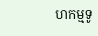ហកម្មទូ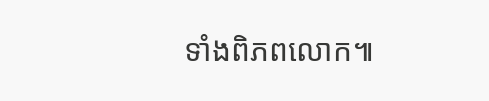ទាំងពិភពលោក៕